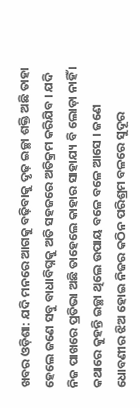ଖବର ଓଡ଼ିଶା: ଯଦି ମନରେ ଆଗକୁ ବଢ଼ିବାକୁ ଦୃଢ଼ ଇଚ୍ଛା ଶକ୍ତି ଅଛି ତାହା ହେଲେ ଜଣେ ସବୁ ବାଧାବିଘ୍ନକୁ ଅତି ସହଜରେ ଅତିକ୍ରମ କରିଯିବ । ଯଦି ନିଜ ପାଖରେ ପ୍ରତିଭା ଅଛି ତାହେଲେ କାହାର ସାହାଯ୍ୟ ବି ଲୋଡ଼ା ନାହିଁ । କଥାରେ କୁହନ୍ତି ଇଚ୍ଛା ଥିଲେ ଉପାୟ ବଳେ ବଳେ ଆସେ । ଜଣେ ଧୋବଣୀର ଝିଅ ହୋଇ ନିଜର କଠିନ ପରିଶ୍ରମ ବଳରେ ସୁଦୂର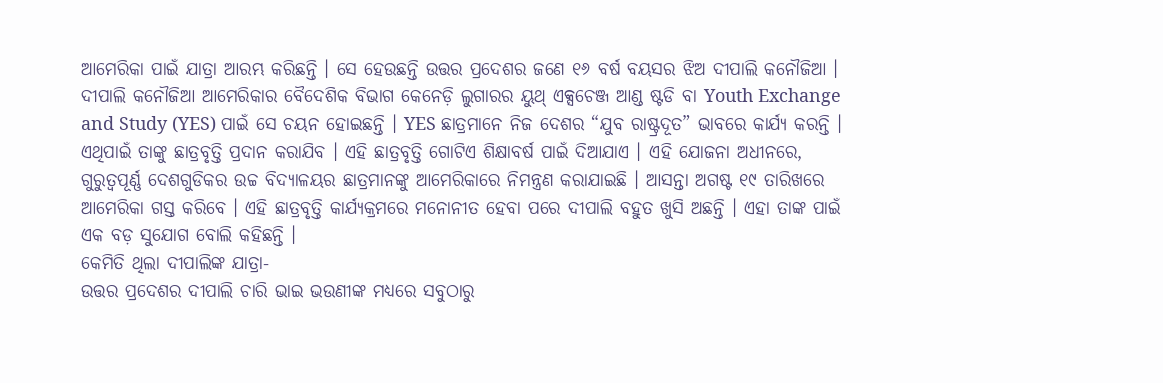ଆମେରିକା ପାଇଁ ଯାତ୍ରା ଆରମ୍ଭ କରିଛନ୍ତି । ସେ ହେଉଛନ୍ତି ଉତ୍ତର ପ୍ରଦେଶର ଜଣେ ୧୬ ବର୍ଷ ବୟସର ଝିଅ ଦୀପାଲି କନୌଜିଆ ।
ଦୀପାଲି କନୌଜିଆ ଆମେରିକାର ବୈଦେଶିକ ବିଭାଗ କେନେଡ଼ି ଲୁଗାରର ୟୁଥ୍ ଏକ୍ସଚେଞ୍ଜ ଆଣ୍ଡ ଷ୍ଟଡି ବା Youth Exchange and Study (YES) ପାଇଁ ସେ ଚୟନ ହୋଇଛନ୍ତି । YES ଛାତ୍ରମାନେ ନିଜ ଦେଶର “ଯୁବ ରାଷ୍ଟ୍ରଦୂତ” ଭାବରେ କାର୍ଯ୍ୟ କରନ୍ତି । ଏଥିପାଇଁ ତାଙ୍କୁ ଛାତ୍ରବୃତ୍ତି ପ୍ରଦାନ କରାଯିବ । ଏହି ଛାତ୍ରବୃତ୍ତି ଗୋଟିଏ ଶିକ୍ଷାବର୍ଷ ପାଇଁ ଦିଆଯାଏ । ଏହି ଯୋଜନା ଅଧୀନରେ, ଗୁରୁତ୍ୱପୂର୍ଣ୍ଣ ଦେଶଗୁଡିକର ଉଚ୍ଚ ବିଦ୍ୟାଳୟର ଛାତ୍ରମାନଙ୍କୁ ଆମେରିକାରେ ନିମନ୍ତ୍ରଣ କରାଯାଇଛି । ଆସନ୍ତା ଅଗଷ୍ଟ ୧୯ ତାରିଖରେ ଆମେରିକା ଗସ୍ତ କରିବେ । ଏହି ଛାତ୍ରବୃତ୍ତି କାର୍ଯ୍ୟକ୍ରମରେ ମନୋନୀତ ହେବା ପରେ ଦୀପାଲି ବହୁତ ଖୁସି ଅଛନ୍ତି । ଏହା ତାଙ୍କ ପାଇଁ ଏକ ବଡ଼ ସୁଯୋଗ ବୋଲି କହିଛନ୍ତି ।
କେମିତି ଥିଲା ଦୀପାଲିଙ୍କ ଯାତ୍ରା-
ଉତ୍ତର ପ୍ରଦେଶର ଦୀପାଲି ଚାରି ଭାଇ ଭଉଣୀଙ୍କ ମଧ୍ୟରେ ସବୁଠାରୁ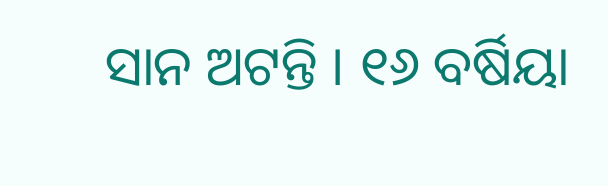ସାନ ଅଟନ୍ତି । ୧୬ ବର୍ଷିୟା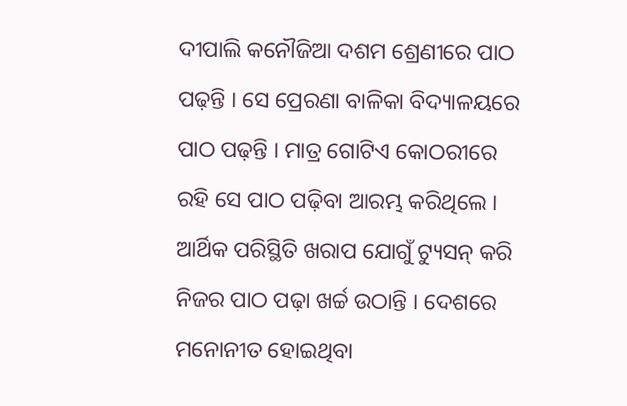ଦୀପାଲି କନୌଜିଆ ଦଶମ ଶ୍ରେଣୀରେ ପାଠ ପଢ଼ନ୍ତି । ସେ ପ୍ରେରଣା ବାଳିକା ବିଦ୍ୟାଳୟରେ ପାଠ ପଢ଼ନ୍ତି । ମାତ୍ର ଗୋଟିଏ କୋଠରୀରେ ରହି ସେ ପାଠ ପଢ଼ିବା ଆରମ୍ଭ କରିଥିଲେ । ଆର୍ଥିକ ପରିସ୍ଥିତି ଖରାପ ଯୋଗୁଁ ଟ୍ୟୁସନ୍ କରି ନିଜର ପାଠ ପଢ଼ା ଖର୍ଚ୍ଚ ଉଠାନ୍ତି । ଦେଶରେ ମନୋନୀତ ହୋଇଥିବା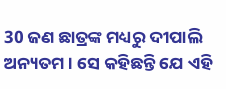30 ଜଣ ଛାତ୍ରଙ୍କ ମଧ୍ୟରୁ ଦୀପାଲି ଅନ୍ୟତମ । ସେ କହିଛନ୍ତି ଯେ ଏହି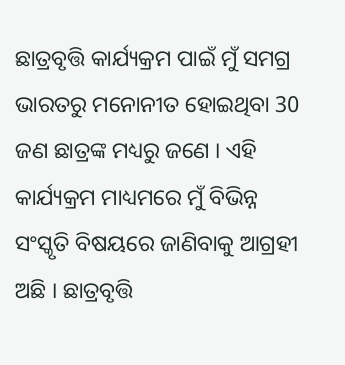ଛାତ୍ରବୃତ୍ତି କାର୍ଯ୍ୟକ୍ରମ ପାଇଁ ମୁଁ ସମଗ୍ର ଭାରତରୁ ମନୋନୀତ ହୋଇଥିବା 30 ଜଣ ଛାତ୍ରଙ୍କ ମଧ୍ୟରୁ ଜଣେ । ଏହି କାର୍ଯ୍ୟକ୍ରମ ମାଧ୍ୟମରେ ମୁଁ ବିଭିନ୍ନ ସଂସ୍କୃତି ବିଷୟରେ ଜାଣିବାକୁ ଆଗ୍ରହୀ ଅଛି । ଛାତ୍ରବୃତ୍ତି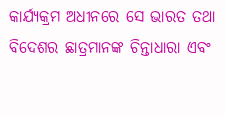କାର୍ଯ୍ୟକ୍ରମ ଅଧୀନରେ ସେ ଭାରତ ତଥା ବିଦେଶର ଛାତ୍ରମାନଙ୍କ ଚିନ୍ତାଧାରା ଏବଂ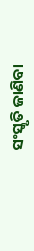ସଂସ୍କୃତି ଜାଣିବା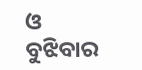ଓ ବୁଝିବାର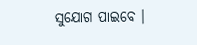ସୁଯୋଗ ପାଇବେ ।